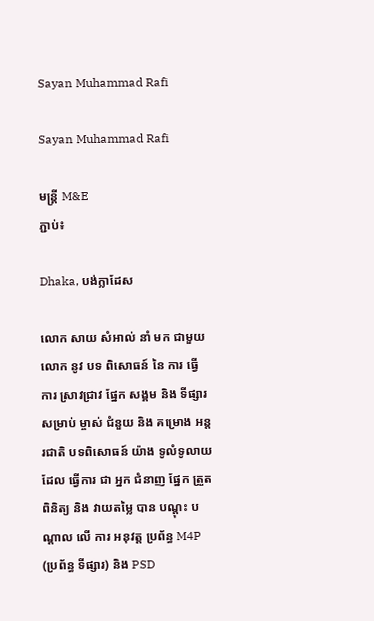Sayan Muhammad Rafi

Sayan Muhammad Rafi

មន្ត្រី M&E
ភ្ជាប់៖

Dhaka, បង់ក្លាដែស

លោក សាយ សំអាល់ នាំ មក ជាមួយ លោក នូវ បទ ពិសោធន៍ នៃ ការ ធ្វើ ការ ស្រាវជ្រាវ ផ្នែក សង្គម និង ទីផ្សារ សម្រាប់ ម្ចាស់ ជំនួយ និង គម្រោង អន្តរជាតិ បទពិសោធន៍ យ៉ាង ទូលំទូលាយ ដែល ធ្វើការ ជា អ្នក ជំនាញ ផ្នែក ត្រួត ពិនិត្យ និង វាយតម្លៃ បាន បណ្តុះ បណ្តាល លើ ការ អនុវត្ត ប្រព័ន្ធ M4P (ប្រព័ន្ធ ទីផ្សារ) និង PSD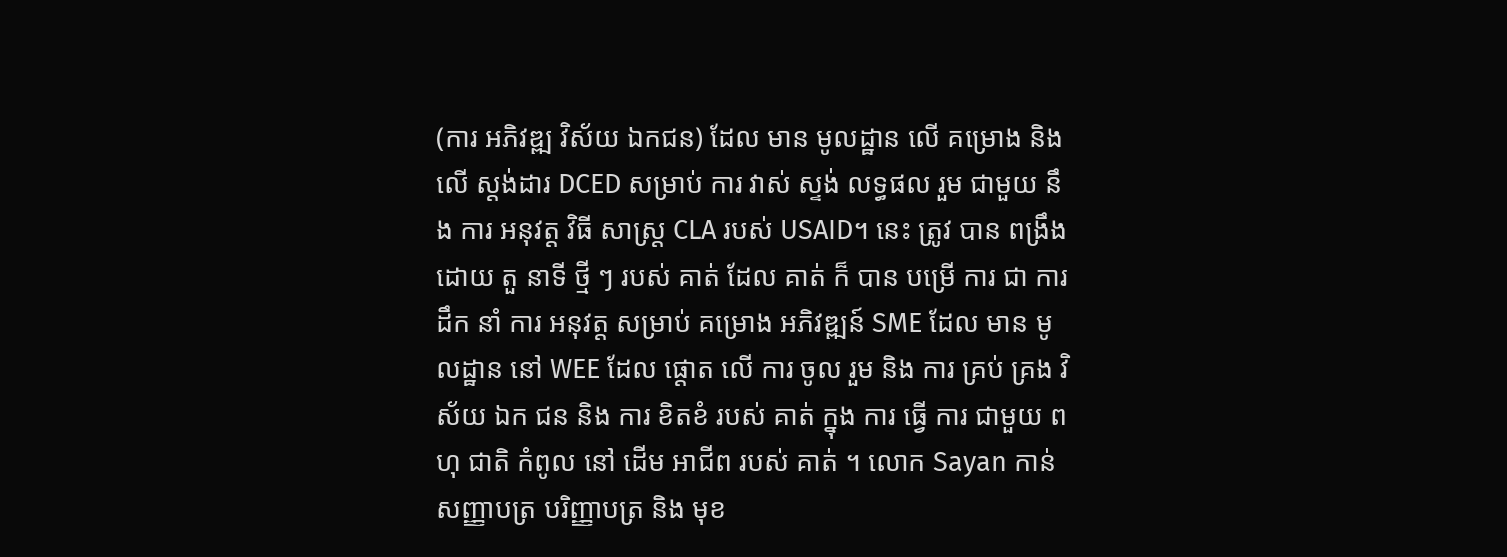(ការ អភិវឌ្ឍ វិស័យ ឯកជន) ដែល មាន មូលដ្ឋាន លើ គម្រោង និង លើ ស្តង់ដារ DCED សម្រាប់ ការ វាស់ ស្ទង់ លទ្ធផល រួម ជាមួយ នឹង ការ អនុវត្ត វិធី សាស្ត្រ CLA របស់ USAID។ នេះ ត្រូវ បាន ពង្រឹង ដោយ តួ នាទី ថ្មី ៗ របស់ គាត់ ដែល គាត់ ក៏ បាន បម្រើ ការ ជា ការ ដឹក នាំ ការ អនុវត្ត សម្រាប់ គម្រោង អភិវឌ្ឍន៍ SME ដែល មាន មូលដ្ឋាន នៅ WEE ដែល ផ្តោត លើ ការ ចូល រួម និង ការ គ្រប់ គ្រង វិស័យ ឯក ជន និង ការ ខិតខំ របស់ គាត់ ក្នុង ការ ធ្វើ ការ ជាមួយ ពហុ ជាតិ កំពូល នៅ ដើម អាជីព របស់ គាត់ ។ លោក Sayan កាន់ សញ្ញាបត្រ បរិញ្ញាបត្រ និង មុខ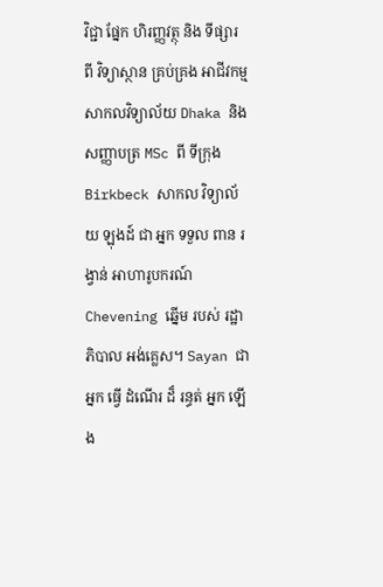វិជ្ជា ផ្នែក ហិរញ្ញវត្ថុ និង ទីផ្សារ ពី វិទ្យាស្ថាន គ្រប់គ្រង អាជីវកម្ម សាកលវិទ្យាល័យ Dhaka និង សញ្ញាបត្រ MSc ពី ទីក្រុង Birkbeck សាកល វិទ្យាល័យ ឡុងដ៍ ជា អ្នក ទទួល ពាន រង្វាន់ អាហារូបករណ៍ Chevening ឆ្នើម របស់ រដ្ឋាភិបាល អង់គ្លេស។ Sayan ជា អ្នក ធ្វើ ដំណើរ ដ៏ រន្ធត់ អ្នក ឡើង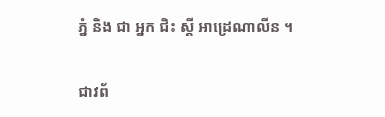ភ្នំ និង ជា អ្នក ជិះ ស្គី អាដ្រេណាលីន ។

ជាវព័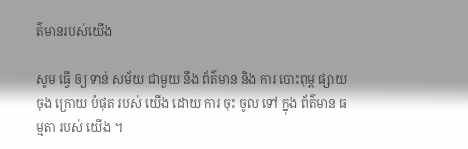ត៌មានរបស់យើង

សូម ធ្វើ ឲ្យ ទាន់ សម័យ ជាមួយ នឹង ព័ត៌មាន និង ការ បោះពុម្ព ផ្សាយ ចុង ក្រោយ បំផុត របស់ យើង ដោយ ការ ចុះ ចូល ទៅ ក្នុង ព័ត៌មាន ធម្មតា របស់ យើង ។